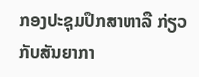ກອງປະຊຸມປຶກສາຫາລື ກ່ຽວກັບສັນຍາກາ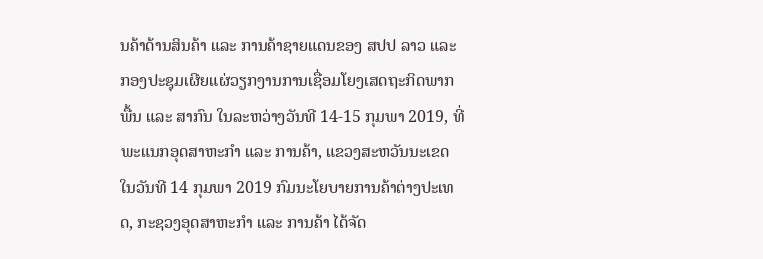ນຄ້າດ້ານສິນຄ້າ ແລະ ການຄ້າຊາຍແດນຂອງ ສປປ ລາວ ແລະ ກອງປະຊຸມເຜີຍແຜ່ວຽກງານການເຊື່ອມໂຍງເສດຖະກິດພາກພື້ນ ແລະ ສາກົນ ໃນລະຫວ່າງວັນທີ 14-15 ກຸມພາ 2019, ທີ່ ພະແນກອຸດສາຫະກຳ ແລະ ການຄ້າ, ແຂວງສະຫວັນນະເຂດ
ໃນວັນທີ 14 ກຸມພາ 2019 ກົມນະໂຍບາຍການຄ້າຕ່າງປະເທດ, ກະຊວງອຸດສາຫະກໍາ ແລະ ການຄ້າ ໄດ້ຈັດ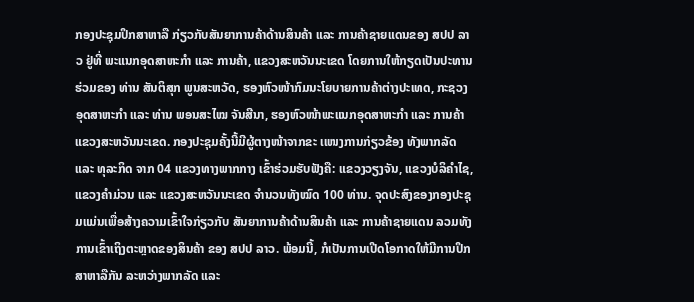ກອງປະຊຸມປຶກສາຫາລື ກ່ຽວກັບສັນຍາການຄ້າດ້ານສິນຄ້າ ແລະ ການຄ້າຊາຍແດນຂອງ ສປປ ລາວ ຢູ່ທີ່ ພະແນກອຸດສາຫະກຳ ແລະ ການຄ້າ, ແຂວງສະຫວັນນະເຂດ ໂດຍການໃຫ້ກຽດເປັນປະທານຮ່ວມຂອງ ທ່ານ ສັນຕິສຸກ ພູນສະຫວັດ, ຮອງຫົວໜ້າກົມນະໂຍບາຍການຄ້າຕ່າງປະເທດ, ກະຊວງ ອຸດສາຫະກຳ ແລະ ທ່ານ ພອນສະໄໝ ຈັນສີນາ, ຮອງຫົວໜ້າພະແນກອຸດສາຫະກຳ ແລະ ການຄ້າ ແຂວງສະຫວັນນະເຂດ. ກອງປະຊຸມຄັ້ງນີ້ມີຜູ້ຕາງໜ້າຈາກຂະ ເເໜງການກ່ຽວຂ້ອງ ທັງພາກລັດ ແລະ ທຸລະກິດ ຈາກ 04 ແຂວງທາງພາກກາງ ເຂົ້າຮ່ວມຮັບຟັງຄື: ແຂວງວຽງຈັນ, ແຂວງບໍລິຄໍາໄຊ, ແຂວງຄໍາມ່ວນ ແລະ ແຂວງສະຫວັນນະເຂດ ຈໍານວນທັງໝົດ 100 ທ່ານ. ຈຸດປະສົງຂອງກອງປະຊຸມແມ່ນເພື່ອສ້າງຄວາມເຂົ້າໃຈກ່ຽວກັບ ສັນຍາການຄ້າດ້ານສິນຄ້າ ແລະ ການຄ້າຊາຍແດນ ລວມທັງການເຂົ້າເຖິງຕະຫຼາດຂອງສິນຄ້າ ຂອງ ສປປ ລາວ. ພ້ອມນີ້, ກໍເປັນການເປີດໂອກາດໃຫ້ມີການປຶກສາຫາລືກັນ ລະຫວ່າງພາກລັດ ແລະ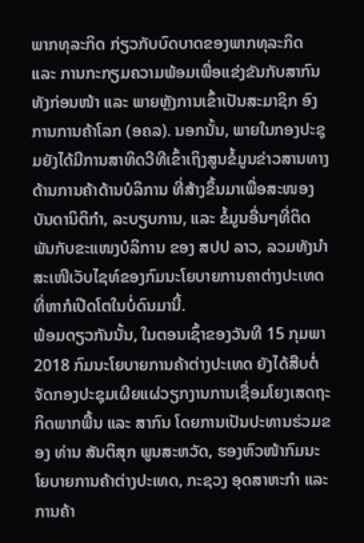ພາກທຸລະກິດ ກ່ຽວກັບບົດບາດຂອງພາກທຸລະກິດ ແລະ ການກະກຽມຄວາມພ້ອມເພື່ອແຂ່ງຂັນກັບສາກົນ ທັງກ່ອນໜ້າ ແລະ ພາຍຫຼັງການເຂົ້າເປັນສະມາຊິກ ອົງການການຄ້າໂລກ (ອຄລ). ນອກນັ້ນ, ພາຍໃນກອງປະຊຸມຍັງໄດ້ມີການສາທິດວີທີເຂົ້າເຖິງສູນຂໍ້ມູນຂ່າວສານທາງດ້ານການຄ້າດ້ານບໍລິການ ທີ່ສ້າງຂຶ້ນມາເພື່ອສະໜອງບັນດານິຕິກຳ, ລະບຽບການ, ແລະ ຂໍ້ມູນອື່ນໆທີ່ຕິດພັນກັບຂະແໜງບໍລິການ ຂອງ ສປປ ລາວ, ລວມທັງນຳສະເໜີເວັບໄຊທ໌ຂອງກົມນະໂຍບາຍການຄາຕ່າງປະເທດທີ່ຫາກໍເປີດໂຕໃນບໍ່ດົນມານີ້.
ພ້ອມດຽວກັນນັ້ນ, ໃນຕອນເຊົ້າຂອງວັນທີ 15 ກຸມພາ 2018 ກົມນະໂຍບາຍການຄ້າຕ່າງປະເທດ ຍັງໄດ້ສືບຕໍ່ຈັດກອງປະຊຸມເຜີຍແຜ່ວຽກງານການເຊື່ອມໂຍງເສດຖະກິດພາກພື້ນ ແລະ ສາກົນ ໂດຍການເປັນປະທານຮ່ວມຂອງ ທ່ານ ສັນຕິສຸກ ພູນສະຫວັດ, ຮອງຫົວໜ້າກົມນະໂຍບາຍການຄ້າຕ່າງປະເທດ, ກະຊວງ ອຸດສາຫະກຳ ແລະ ການຄ້າ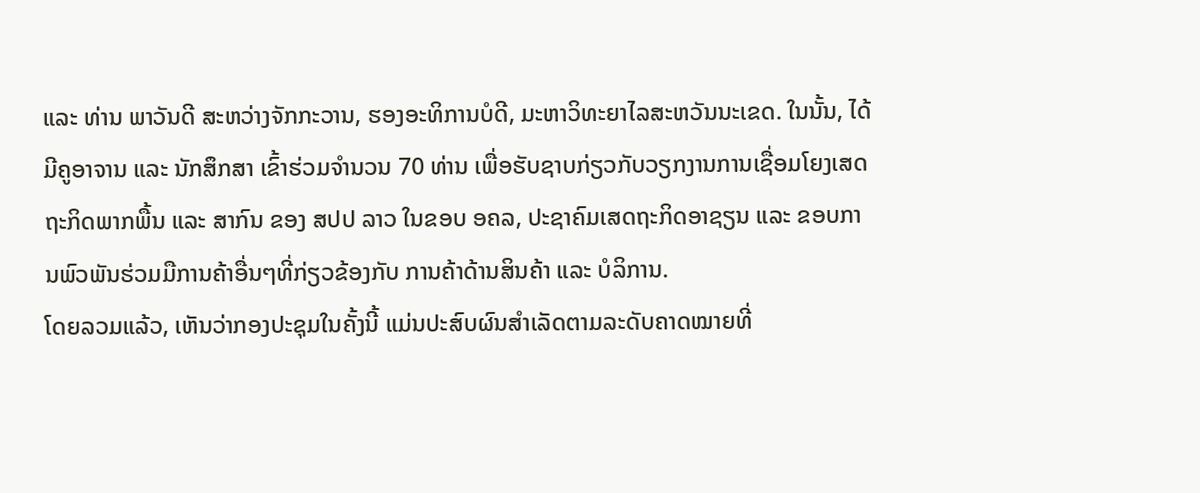ແລະ ທ່ານ ພາວັນດີ ສະຫວ່າງຈັກກະວານ, ຮອງອະທິການບໍດີ, ມະຫາວິທະຍາໄລສະຫວັນນະເຂດ. ໃນນັ້ນ, ໄດ້ມີຄູອາຈານ ແລະ ນັກສຶກສາ ເຂົ້າຮ່ວມຈໍານວນ 70 ທ່ານ ເພື່ອຮັບຊາບກ່ຽວກັບວຽກງານການເຊື່ອມໂຍງເສດຖະກິດພາກພື້ນ ແລະ ສາກົນ ຂອງ ສປປ ລາວ ໃນຂອບ ອຄລ, ປະຊາຄົມເສດຖະກິດອາຊຽນ ແລະ ຂອບການພົວພັນຮ່ວມມືການຄ້າອື່ນໆທີ່ກ່ຽວຂ້ອງກັບ ການຄ້າດ້ານສິນຄ້າ ແລະ ບໍລິການ.
ໂດຍລວມແລ້ວ, ເຫັນວ່າກອງປະຊຸມໃນຄັ້ງນີ້ ແມ່ນປະສົບຜົນສໍາເລັດຕາມລະດັບຄາດໝາຍທີ່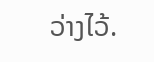ວ່າງໄວ້.